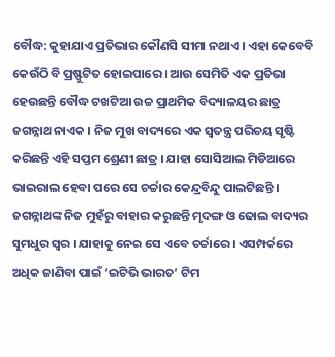ବୌଦ୍ଧ: କୁହାଯାଏ ପ୍ରତିଭାର କୌଣସି ସୀମା ନଥାଏ । ଏହା କେବେବି କେଉଁଠି ବି ପ୍ରଷ୍ଫୁଟିତ ହୋଇପାରେ । ଆଉ ସେମିତି ଏକ ପ୍ରତିଭା ହେଉଛନ୍ତି ବୌଦ୍ଧ ଟଖଟିଆ ଉଚ୍ଚ ପ୍ରାଥମିକ ବିଦ୍ୟାଳୟର ଛାତ୍ର ଜଗନ୍ନାଥ ନାଏକ । ନିଜ ମୁଖ ବାଦ୍ୟରେ ଏକ ସ୍ବତନ୍ତ୍ର ପରିଚୟ ସୃଷ୍ଟି କରିଛନ୍ତି ଏହି ସପ୍ତମ ଶ୍ରେଣୀ ଛାତ୍ର । ଯାହା ସୋସିଆଲ ମିଡିଆରେ ଭାଇରାଲ ହେବା ପରେ ସେ ଚର୍ଚ୍ଚାର କେନ୍ଦ୍ରବିନ୍ଦୁ ପାଲଟିଛନ୍ତି ।
ଜଗନ୍ନାଥଙ୍କ ନିଜ ମୁହଁରୁ ବାହାର କରୁଛନ୍ତି ମୃଦଙ୍ଗ ଓ ଢୋଲ ବାଦ୍ୟର ସୁମଧୁର ସ୍ବର । ଯାହାକୁ ନେଇ ସେ ଏବେ ଚର୍ଚ୍ଚାରେ । ଏସମ୍ପର୍କରେ ଅଧିକ ଜାଣିବା ପାଇଁ ‘ଇଟିଭି ଭାରତ’ ଟିମ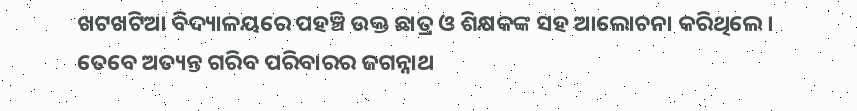ଖଟଖଟିଆ ବିଦ୍ୟାଳୟରେ ପହଞ୍ଚି ଉକ୍ତ ଛାତ୍ର ଓ ଶିକ୍ଷକଙ୍କ ସହ ଆଲୋଚନା କରିଥିଲେ ।
ତେବେ ଅତ୍ୟନ୍ତ ଗରିବ ପରିବାରର ଜଗନ୍ନାଥ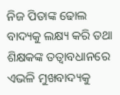ନିଜ ପିତାଙ୍କ ଢୋଲ ବାଦ୍ୟକୁ ଲକ୍ଷ୍ୟ କରି ତଥା ଶିକ୍ଷକଙ୍କ ତତ୍ବାବଧାନରେ ଏଭଳି ମୁଖବାଦ୍ୟକୁ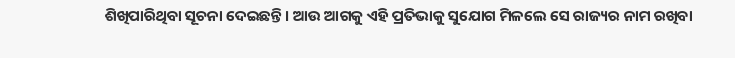ଶିଖିପାରିଥିବା ସୂଚନା ଦେଇଛନ୍ତି । ଆଉ ଆଗକୁ ଏହି ପ୍ରତିଭାକୁ ସୁଯୋଗ ମିଳଲେ ସେ ରାଜ୍ୟର ନାମ ରଖିବା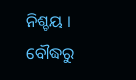ନିଶ୍ଚୟ ।
ବୌଦ୍ଧରୁ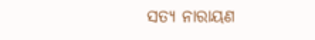ସତ୍ୟ ନାରାୟଣ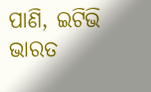ପାଣି, ଇଟିଭି ଭାରତ